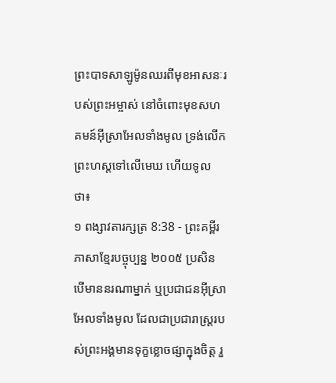ព្រះបាទសាឡូម៉ូនឈរពីមុខអាសនៈរបស់ព្រះអម្ចាស់ នៅចំពោះមុខសហគមន៍អ៊ីស្រាអែលទាំងមូល ទ្រង់លើកព្រះហស្ដទៅលើមេឃ ហើយទូលថា៖
១ ពង្សាវតារក្សត្រ 8:38 - ព្រះគម្ពីរភាសាខ្មែរបច្ចុប្បន្ន ២០០៥ ប្រសិនបើមាននរណាម្នាក់ ឬប្រជាជនអ៊ីស្រាអែលទាំងមូល ដែលជាប្រជារាស្ត្ររបស់ព្រះអង្គមានទុក្ខខ្លោចផ្សាក្នុងចិត្ត រួ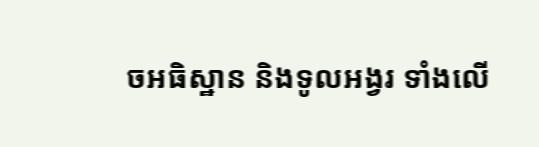ចអធិស្ឋាន និងទូលអង្វរ ទាំងលើ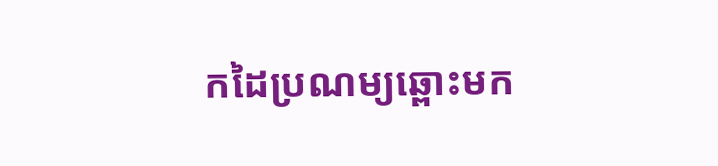កដៃប្រណម្យឆ្ពោះមក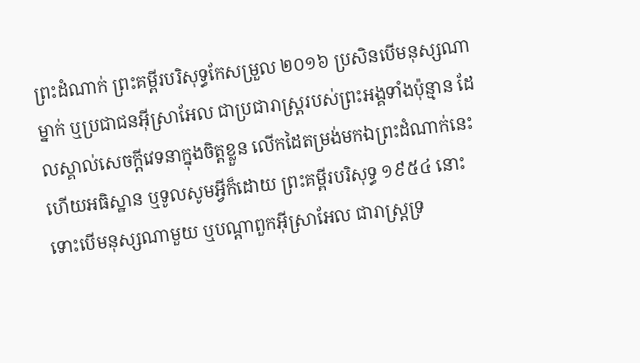ព្រះដំណាក់ ព្រះគម្ពីរបរិសុទ្ធកែសម្រួល ២០១៦ ប្រសិនបើមនុស្សណាម្នាក់ ឬប្រជាជនអ៊ីស្រាអែល ជាប្រជារាស្ត្ររបស់ព្រះអង្គទាំងប៉ុន្មាន ដែលស្គាល់សេចក្ដីវេទនាក្នុងចិត្តខ្លួន លើកដៃតម្រង់មកឯព្រះដំណាក់នេះ ហើយអធិស្ឋាន ឬទូលសូមអ្វីក៏ដោយ ព្រះគម្ពីរបរិសុទ្ធ ១៩៥៤ នោះទោះបើមនុស្សណាមួយ ឬបណ្តាពួកអ៊ីស្រាអែល ជារាស្ត្រទ្រ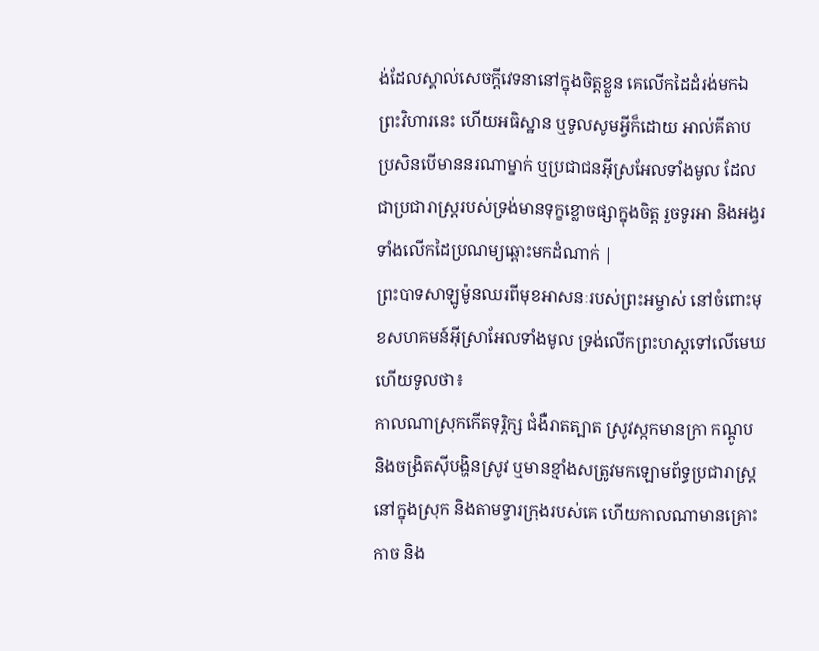ង់ដែលស្គាល់សេចក្ដីវេទនានៅក្នុងចិត្តខ្លួន គេលើកដៃដំរង់មកឯព្រះវិហារនេះ ហើយអធិស្ឋាន ឬទូលសូមអ្វីក៏ដោយ អាល់គីតាប ប្រសិនបើមាននរណាម្នាក់ ឬប្រជាជនអ៊ីស្រអែលទាំងមូល ដែលជាប្រជារាស្ត្ររបស់ទ្រង់មានទុក្ខខ្លោចផ្សាក្នុងចិត្ត រួចទូរអា និងអង្វរទាំងលើកដៃប្រណម្យឆ្ពោះមកដំណាក់ |
ព្រះបាទសាឡូម៉ូនឈរពីមុខអាសនៈរបស់ព្រះអម្ចាស់ នៅចំពោះមុខសហគមន៍អ៊ីស្រាអែលទាំងមូល ទ្រង់លើកព្រះហស្ដទៅលើមេឃ ហើយទូលថា៖
កាលណាស្រុកកើតទុរ្ភិក្ស ជំងឺរាតត្បាត ស្រូវស្កកមានក្រា កណ្ដូប និងចង្រិតស៊ីបង្ហិនស្រូវ ឬមានខ្មាំងសត្រូវមកឡោមព័ទ្ធប្រជារាស្ត្រ នៅក្នុងស្រុក និងតាមទ្វារក្រុងរបស់គេ ហើយកាលណាមានគ្រោះកាច និង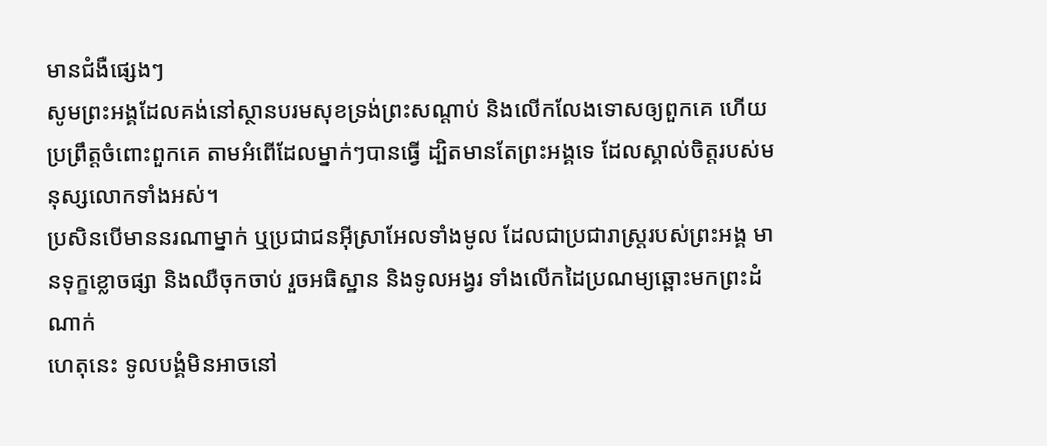មានជំងឺផ្សេងៗ
សូមព្រះអង្គដែលគង់នៅស្ថានបរមសុខទ្រង់ព្រះសណ្ដាប់ និងលើកលែងទោសឲ្យពួកគេ ហើយប្រព្រឹត្តចំពោះពួកគេ តាមអំពើដែលម្នាក់ៗបានធ្វើ ដ្បិតមានតែព្រះអង្គទេ ដែលស្គាល់ចិត្តរបស់មនុស្សលោកទាំងអស់។
ប្រសិនបើមាននរណាម្នាក់ ឬប្រជាជនអ៊ីស្រាអែលទាំងមូល ដែលជាប្រជារាស្ត្ររបស់ព្រះអង្គ មានទុក្ខខ្លោចផ្សា និងឈឺចុកចាប់ រួចអធិស្ឋាន និងទូលអង្វរ ទាំងលើកដៃប្រណម្យឆ្ពោះមកព្រះដំណាក់
ហេតុនេះ ទូលបង្គំមិនអាចនៅ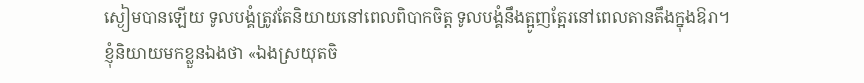ស្ងៀមបានឡើយ ទូលបង្គំត្រូវតែនិយាយនៅពេលពិបាកចិត្ត ទូលបង្គំនឹងត្អូញត្អែរនៅពេលតានតឹងក្នុងឱរា។
ខ្ញុំនិយាយមកខ្លួនឯងថា «ឯងស្រយុតចិ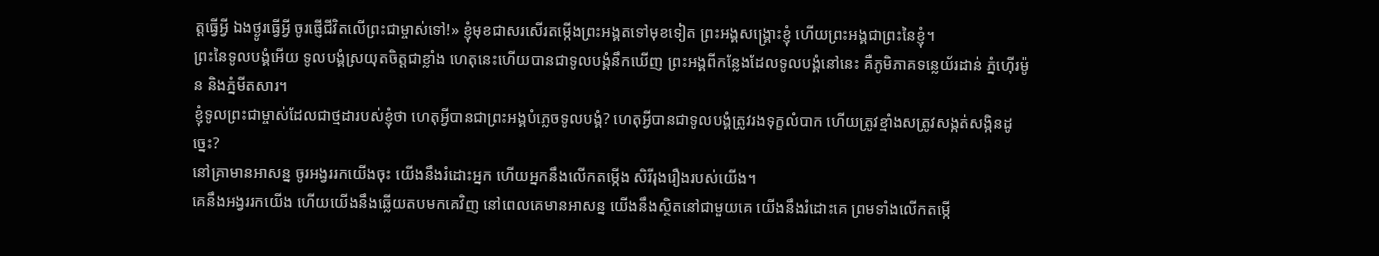ត្តធ្វើអ្វី ឯងថ្ងូរធ្វើអ្វី ចូរផ្ញើជីវិតលើព្រះជាម្ចាស់ទៅ!» ខ្ញុំមុខជាសរសើរតម្កើងព្រះអង្គតទៅមុខទៀត ព្រះអង្គសង្គ្រោះខ្ញុំ ហើយព្រះអង្គជាព្រះនៃខ្ញុំ។
ព្រះនៃទូលបង្គំអើយ ទូលបង្គំស្រយុតចិត្តជាខ្លាំង ហេតុនេះហើយបានជាទូលបង្គំនឹកឃើញ ព្រះអង្គពីកន្លែងដែលទូលបង្គំនៅនេះ គឺភូមិភាគទន្លេយ័រដាន់ ភ្នំហ៊ើរម៉ូន និងភ្នំមីតសារ។
ខ្ញុំទូលព្រះជាម្ចាស់ដែលជាថ្មដារបស់ខ្ញុំថា ហេតុអ្វីបានជាព្រះអង្គបំភ្លេចទូលបង្គំ? ហេតុអ្វីបានជាទូលបង្គំត្រូវរងទុក្ខលំបាក ហើយត្រូវខ្មាំងសត្រូវសង្កត់សង្កិនដូច្នេះ?
នៅគ្រាមានអាសន្ន ចូរអង្វររកយើងចុះ យើងនឹងរំដោះអ្នក ហើយអ្នកនឹងលើកតម្កើង សិរីរុងរឿងរបស់យើង។
គេនឹងអង្វររកយើង ហើយយើងនឹងឆ្លើយតបមកគេវិញ នៅពេលគេមានអាសន្ន យើងនឹងស្ថិតនៅជាមួយគេ យើងនឹងរំដោះគេ ព្រមទាំងលើកតម្កើ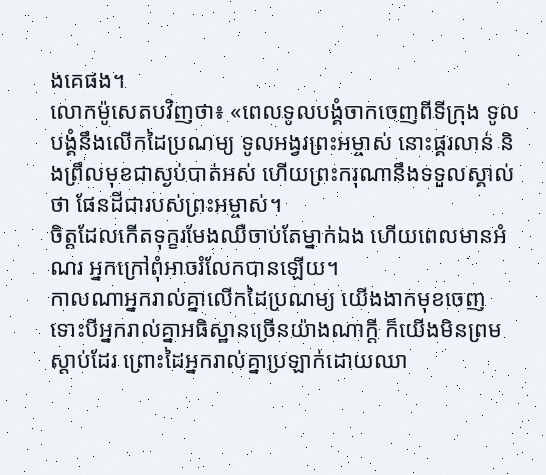ងគេផង។
លោកម៉ូសេតបវិញថា៖ «ពេលទូលបង្គំចាកចេញពីទីក្រុង ទូលបង្គំនឹងលើកដៃប្រណម្យ ទូលអង្វរព្រះអម្ចាស់ នោះផ្គរលាន់ និងព្រឹលមុខជាស្ងប់បាត់អស់ ហើយព្រះករុណានឹងទទួលស្គាល់ថា ផែនដីជារបស់ព្រះអម្ចាស់។
ចិត្តដែលកើតទុក្ខរមែងឈឺចាប់តែម្នាក់ឯង ហើយពេលមានអំណរ អ្នកក្រៅពុំអាចរំលែកបានឡើយ។
កាលណាអ្នករាល់គ្នាលើកដៃប្រណម្យ យើងងាកមុខចេញ ទោះបីអ្នករាល់គ្នាអធិស្ឋានច្រើនយ៉ាងណាក្ដី ក៏យើងមិនព្រមស្ដាប់ដែរ ព្រោះដៃអ្នករាល់គ្នាប្រឡាក់ដោយឈា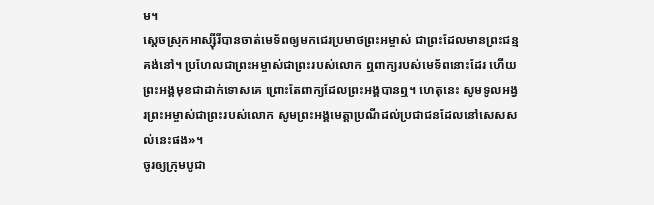ម។
ស្ដេចស្រុកអាស្ស៊ីរីបានចាត់មេទ័ពឲ្យមកជេរប្រមាថព្រះអម្ចាស់ ជាព្រះដែលមានព្រះជន្មគង់នៅ។ ប្រហែលជាព្រះអម្ចាស់ជាព្រះរបស់លោក ឮពាក្យរបស់មេទ័ពនោះដែរ ហើយព្រះអង្គមុខជាដាក់ទោសគេ ព្រោះតែពាក្យដែលព្រះអង្គបានឮ។ ហេតុនេះ សូមទូលអង្វរព្រះអម្ចាស់ជាព្រះរបស់លោក សូមព្រះអង្គមេត្តាប្រណីដល់ប្រជាជនដែលនៅសេសសល់នេះផង»។
ចូរឲ្យក្រុមបូជា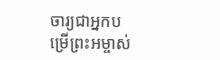ចារ្យជាអ្នកបម្រើព្រះអម្ចាស់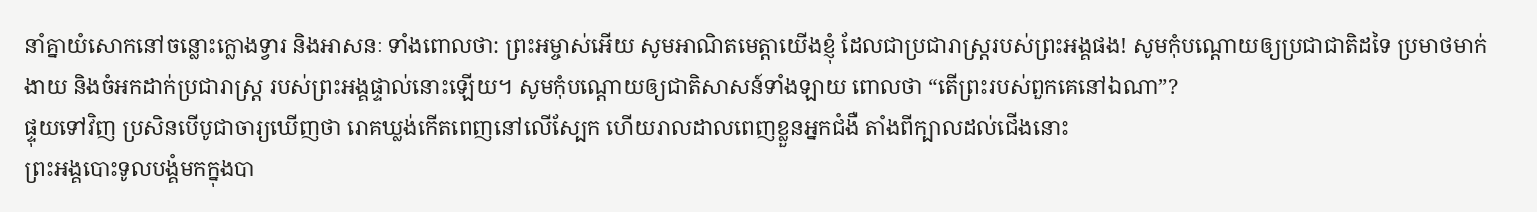នាំគ្នាយំសោកនៅចន្លោះក្លោងទ្វារ និងអាសនៈ ទាំងពោលថា: ព្រះអម្ចាស់អើយ សូមអាណិតមេត្តាយើងខ្ញុំ ដែលជាប្រជារាស្ត្ររបស់ព្រះអង្គផង! សូមកុំបណ្ដោយឲ្យប្រជាជាតិដទៃ ប្រមាថមាក់ងាយ និងចំអកដាក់ប្រជារាស្ត្រ របស់ព្រះអង្គផ្ទាល់នោះឡើយ។ សូមកុំបណ្ដោយឲ្យជាតិសាសន៍ទាំងឡាយ ពោលថា “តើព្រះរបស់ពួកគេនៅឯណា”?
ផ្ទុយទៅវិញ ប្រសិនបើបូជាចារ្យឃើញថា រោគឃ្លង់កើតពេញនៅលើស្បែក ហើយរាលដាលពេញខ្លួនអ្នកជំងឺ តាំងពីក្បាលដល់ជើងនោះ
ព្រះអង្គបោះទូលបង្គំមកក្នុងបា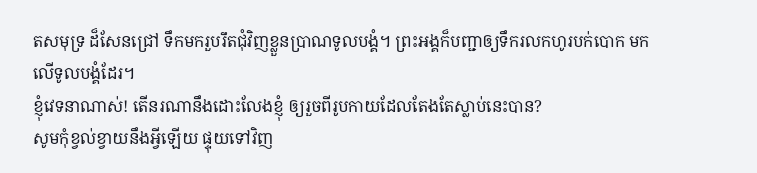តសមុទ្រ ដ៏សែនជ្រៅ ទឹកមករួបរឹតជុំវិញខ្លួនប្រាណទូលបង្គំ។ ព្រះអង្គក៏បញ្ជាឲ្យទឹករលកហូរបក់បោក មកលើទូលបង្គំដែរ។
ខ្ញុំវេទនាណាស់! តើនរណានឹងដោះលែងខ្ញុំ ឲ្យរួចពីរូបកាយដែលតែងតែស្លាប់នេះបាន?
សូមកុំខ្វល់ខ្វាយនឹងអ្វីឡើយ ផ្ទុយទៅវិញ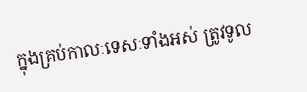ក្នុងគ្រប់កាលៈទេសៈទាំងអស់ ត្រូវទូល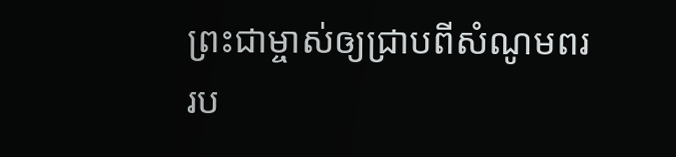ព្រះជាម្ចាស់ឲ្យជ្រាបពីសំណូមពររប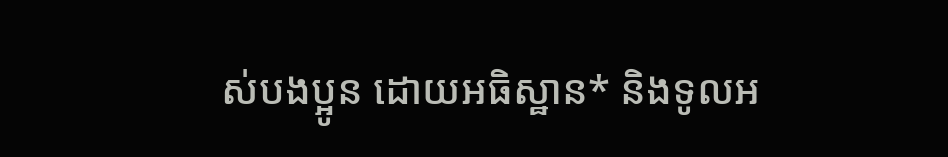ស់បងប្អូន ដោយអធិស្ឋាន* និងទូលអ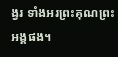ង្វរ ទាំងអរព្រះគុណព្រះអង្គផង។